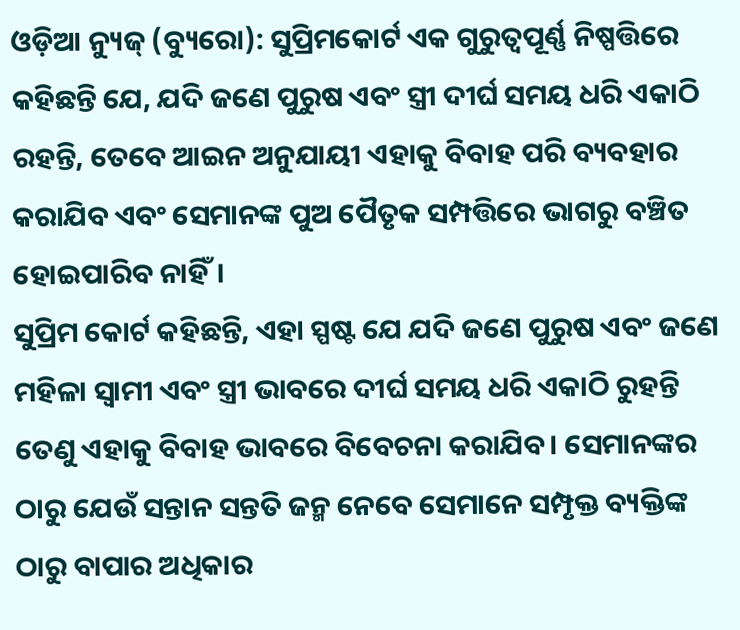ଓଡ଼ିଆ ନ୍ୟୁଜ୍ (ବ୍ୟୁରୋ): ସୁପ୍ରିମକୋର୍ଟ ଏକ ଗୁରୁତ୍ୱପୂର୍ଣ୍ଣ ନିଷ୍ପତ୍ତିରେ କହିଛନ୍ତି ଯେ, ଯଦି ଜଣେ ପୁରୁଷ ଏବଂ ସ୍ତ୍ରୀ ଦୀର୍ଘ ସମୟ ଧରି ଏକାଠି ରହନ୍ତି, ତେବେ ଆଇନ ଅନୁଯାୟୀ ଏହାକୁ ବିବାହ ପରି ବ୍ୟବହାର କରାଯିବ ଏବଂ ସେମାନଙ୍କ ପୁଅ ପୈତୃକ ସମ୍ପତ୍ତିରେ ଭାଗରୁ ବଞ୍ଚିତ ହୋଇପାରିବ ନାହିଁ।
ସୁପ୍ରିମ କୋର୍ଟ କହିଛନ୍ତି, ଏହା ସ୍ପଷ୍ଟ ଯେ ଯଦି ଜଣେ ପୁରୁଷ ଏବଂ ଜଣେ ମହିଳା ସ୍ୱାମୀ ଏବଂ ସ୍ତ୍ରୀ ଭାବରେ ଦୀର୍ଘ ସମୟ ଧରି ଏକାଠି ରୁହନ୍ତି ତେଣୁ ଏହାକୁ ବିବାହ ଭାବରେ ବିବେଚନା କରାଯିବ। ସେମାନଙ୍କର ଠାରୁ ଯେଉଁ ସନ୍ତାନ ସନ୍ତତି ଜନ୍ମ ନେବେ ସେମାନେ ସମ୍ପୃକ୍ତ ବ୍ୟକ୍ତିଙ୍କ ଠାରୁ ବାପାର ଅଧିକାର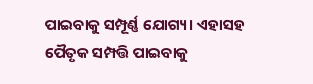ପାଇବାକୁ ସମ୍ପୂର୍ଣ୍ଣ ଯୋଗ୍ୟ। ଏହାସହ ପୈତୃକ ସମ୍ପତ୍ତି ପାଇବାକୁ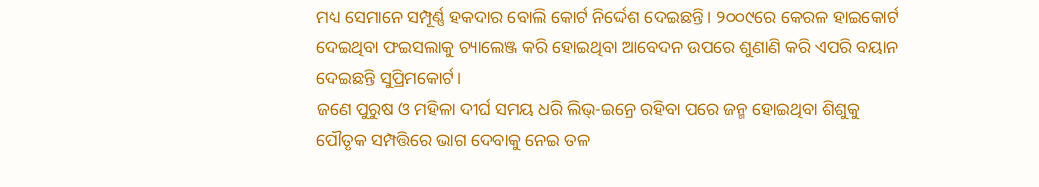ମଧ୍ୟ ସେମାନେ ସମ୍ପୂର୍ଣ୍ଣ ହକଦାର ବୋଲି କୋର୍ଟ ନିର୍ଦ୍ଦେଶ ଦେଇଛନ୍ତି। ୨୦୦୯ରେ କେରଳ ହାଇକୋର୍ଟ ଦେଇଥିବା ଫଇସଲାକୁ ଚ୍ୟାଲେଞ୍ଜ କରି ହୋଇଥିବା ଆବେଦନ ଉପରେ ଶୁଣାଣି କରି ଏପରି ବୟାନ ଦେଇଛନ୍ତି ସୁପ୍ରିମକୋର୍ଟ।
ଜଣେ ପୁରୁଷ ଓ ମହିଳା ଦୀର୍ଘ ସମୟ ଧରି ଲିଭ୍-ଇନ୍ରେ ରହିବା ପରେ ଜନ୍ମ ହୋଇଥିବା ଶିଶୁକୁ ପୌତୃକ ସମ୍ପତ୍ତିରେ ଭାଗ ଦେବାକୁ ନେଇ ତଳ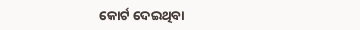କୋର୍ଟ ଦେଇଥିବା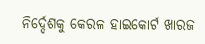ନିର୍ଦ୍ଦେଶକୁ କେରଳ ହାଇକୋର୍ଟ ଖାରଜ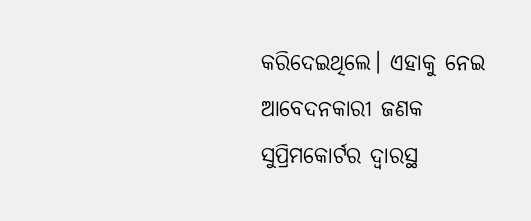କରିଦେଇଥିଲେ। ଏହାକୁ ନେଇ ଆବେଦନକାରୀ ଜଣକ ସୁପ୍ରିମକୋର୍ଟର ଦ୍ୱାରସ୍ଥ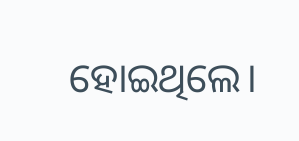ହୋଇଥିଲେ।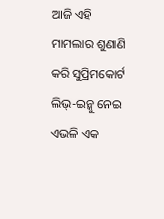ଆଜି ଏହି ମାମଲାର ଶୁଣାଣି କରି ସୁପ୍ରିମକୋର୍ଟ ଲିଭ୍-ଇନ୍କୁ ନେଇ ଏଭଳି ଏକ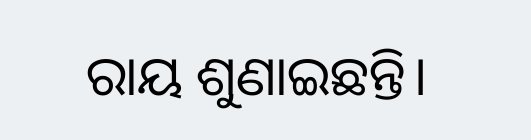ରାୟ ଶୁଣାଇଛନ୍ତି।